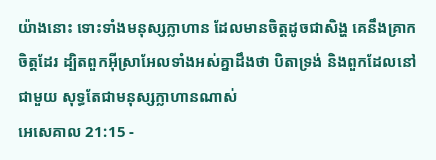យ៉ាងនោះ ទោះទាំងមនុស្សក្លាហាន ដែលមានចិត្តដូចជាសិង្ហ គេនឹងគ្រាកចិត្តដែរ ដ្បិតពួកអ៊ីស្រាអែលទាំងអស់គ្នាដឹងថា បិតាទ្រង់ និងពួកដែលនៅជាមួយ សុទ្ធតែជាមនុស្សក្លាហានណាស់
អេសេគាល 21:15 -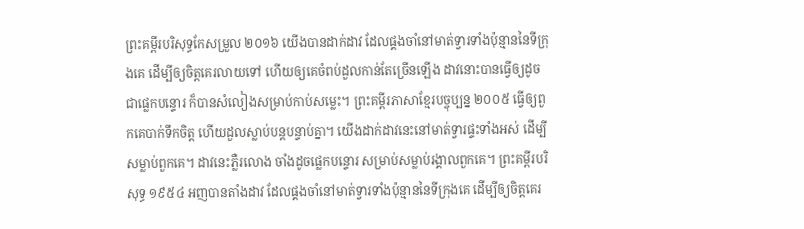ព្រះគម្ពីរបរិសុទ្ធកែសម្រួល ២០១៦ យើងបានដាក់ដាវ ដែលផ្គងចាំនៅមាត់ទ្វារទាំងប៉ុន្មាននៃទីក្រុងគេ ដើម្បីឲ្យចិត្តគេរលាយទៅ ហើយឲ្យគេចំពប់ដួលកាន់តែច្រើនឡើង ដាវនោះបានធ្វើឲ្យដូចជាផ្លេកបន្ទោរ ក៏បានសំលៀងសម្រាប់កាប់សម្លេះ។ ព្រះគម្ពីរភាសាខ្មែរបច្ចុប្បន្ន ២០០៥ ធ្វើឲ្យពួកគេបាក់ទឹកចិត្ត ហើយដួលស្លាប់បន្តបន្ទាប់គ្នា។ យើងដាក់ដាវនេះនៅមាត់ទ្វារផ្ទះទាំងអស់ ដើម្បីសម្លាប់ពួកគេ។ ដាវនេះភ្លឺរលោង ចាំងដូចផ្លេកបន្ទោរ សម្រាប់សម្លាប់រង្គាលពួកគេ។ ព្រះគម្ពីរបរិសុទ្ធ ១៩៥៤ អញបានតាំងដាវ ដែលផ្គងចាំនៅមាត់ទ្វារទាំងប៉ុន្មាននៃទីក្រុងគេ ដើម្បីឲ្យចិត្តគេរ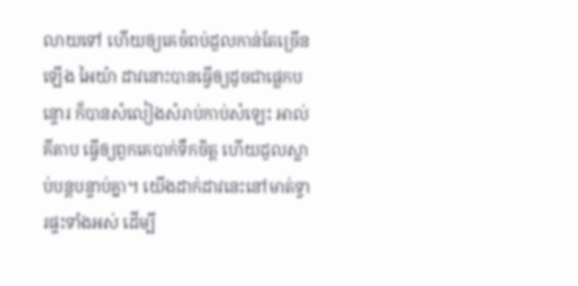លាយទៅ ហើយឲ្យគេចំពប់ដួលកាន់តែច្រើនឡើង អៃយ៉ា ដាវនោះបានធ្វើឲ្យដូចជាផ្លេកបន្ទោរ ក៏បានសំលៀងសំរាប់កាប់សំឡេះ អាល់គីតាប ធ្វើឲ្យពួកគេបាក់ទឹកចិត្ត ហើយដួលស្លាប់បន្តបន្ទាប់គ្នា។ យើងដាក់ដាវនេះនៅមាត់ទ្វារផ្ទះទាំងអស់ ដើម្បី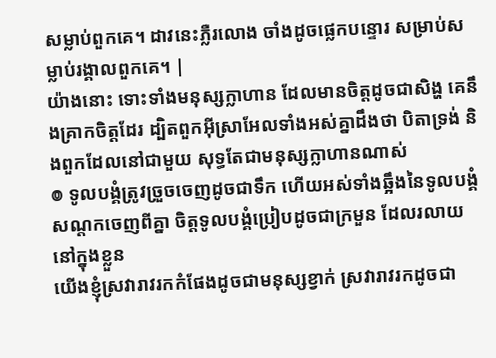សម្លាប់ពួកគេ។ ដាវនេះភ្លឺរលោង ចាំងដូចផ្លេកបន្ទោរ សម្រាប់សម្លាប់រង្គាលពួកគេ។ |
យ៉ាងនោះ ទោះទាំងមនុស្សក្លាហាន ដែលមានចិត្តដូចជាសិង្ហ គេនឹងគ្រាកចិត្តដែរ ដ្បិតពួកអ៊ីស្រាអែលទាំងអស់គ្នាដឹងថា បិតាទ្រង់ និងពួកដែលនៅជាមួយ សុទ្ធតែជាមនុស្សក្លាហានណាស់
៙ ទូលបង្គំត្រូវច្រួចចេញដូចជាទឹក ហើយអស់ទាំងឆ្អឹងនៃទូលបង្គំសណ្តកចេញពីគ្នា ចិត្តទូលបង្គំប្រៀបដូចជាក្រមួន ដែលរលាយនៅក្នុងខ្លួន
យើងខ្ញុំស្រវារាវរកកំផែងដូចជាមនុស្សខ្វាក់ ស្រវារាវរកដូចជា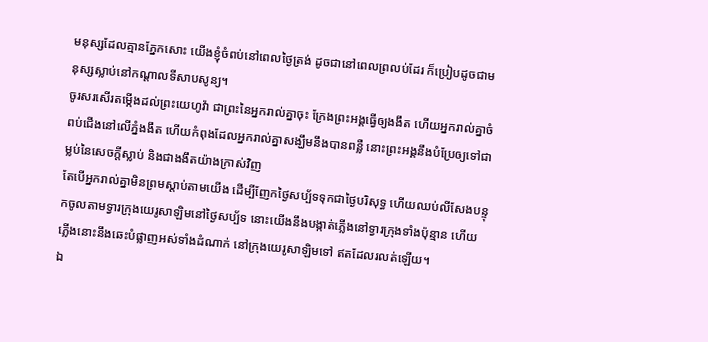មនុស្សដែលគ្មានភ្នែកសោះ យើងខ្ញុំចំពប់នៅពេលថ្ងៃត្រង់ ដូចជានៅពេលព្រលប់ដែរ ក៏ប្រៀបដូចជាមនុស្សស្លាប់នៅកណ្ដាលទីសាបសូន្យ។
ចូរសរសើរតម្កើងដល់ព្រះយេហូវ៉ា ជាព្រះនៃអ្នករាល់គ្នាចុះ ក្រែងព្រះអង្គធ្វើឲ្យងងឹត ហើយអ្នករាល់គ្នាចំពប់ជើងនៅលើភ្នំងងឹត ហើយកំពុងដែលអ្នករាល់គ្នាសង្ឃឹមនឹងបានពន្លឺ នោះព្រះអង្គនឹងបំប្រែឲ្យទៅជាម្លប់នៃសេចក្ដីស្លាប់ និងជាងងឹតយ៉ាងក្រាស់វិញ
តែបើអ្នករាល់គ្នាមិនព្រមស្តាប់តាមយើង ដើម្បីញែកថ្ងៃសប្ប័ទទុកជាថ្ងៃបរិសុទ្ធ ហើយឈប់លីសែងបន្ទុកចូលតាមទ្វារក្រុងយេរូសាឡិមនៅថ្ងៃសប្ប័ទ នោះយើងនឹងបង្កាត់ភ្លើងនៅទ្វារក្រុងទាំងប៉ុន្មាន ហើយភ្លើងនោះនឹងឆេះបំផ្លាញអស់ទាំងដំណាក់ នៅក្រុងយេរូសាឡិមទៅ ឥតដែលរលត់ឡើយ។
ឯ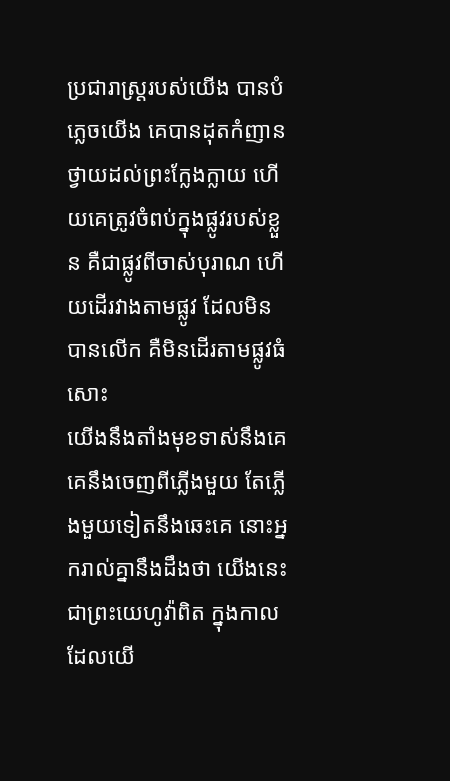ប្រជារាស្ត្ររបស់យើង បានបំភ្លេចយើង គេបានដុតកំញានថ្វាយដល់ព្រះក្លែងក្លាយ ហើយគេត្រូវចំពប់ក្នុងផ្លូវរបស់ខ្លួន គឺជាផ្លូវពីចាស់បុរាណ ហើយដើរវាងតាមផ្លូវ ដែលមិនបានលើក គឺមិនដើរតាមផ្លូវធំសោះ
យើងនឹងតាំងមុខទាស់នឹងគេ គេនឹងចេញពីភ្លើងមួយ តែភ្លើងមួយទៀតនឹងឆេះគេ នោះអ្នករាល់គ្នានឹងដឹងថា យើងនេះជាព្រះយេហូវ៉ាពិត ក្នុងកាលដែលយើ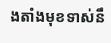ងតាំងមុខទាស់នឹ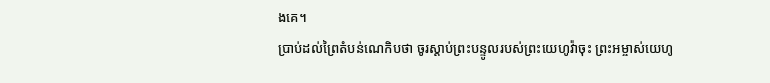ងគេ។
ប្រាប់ដល់ព្រៃតំបន់ណេកិបថា ចូរស្តាប់ព្រះបន្ទូលរបស់ព្រះយេហូវ៉ាចុះ ព្រះអម្ចាស់យេហូ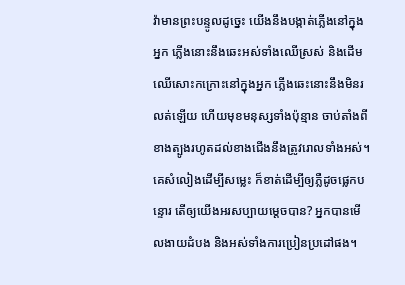វ៉ាមានព្រះបន្ទូលដូច្នេះ យើងនឹងបង្កាត់ភ្លើងនៅក្នុងអ្នក ភ្លើងនោះនឹងឆេះអស់ទាំងឈើស្រស់ និងដើមឈើសោះកក្រោះនៅក្នុងអ្នក ភ្លើងឆេះនោះនឹងមិនរលត់ឡើយ ហើយមុខមនុស្សទាំងប៉ុន្មាន ចាប់តាំងពីខាងត្បូងរហូតដល់ខាងជើងនឹងត្រូវរោលទាំងអស់។
គេសំលៀងដើម្បីសម្លេះ ក៏ខាត់ដើម្បីឲ្យភ្លឺដូចផ្លេកបន្ទោរ តើឲ្យយើងអរសប្បាយម្ដេចបាន? អ្នកបានមើលងាយដំបង និងអស់ទាំងការប្រៀនប្រដៅផង។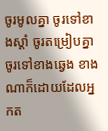ចូរមូលគ្នា ចូរទៅខាងស្តាំ ចូរតម្រៀបគ្នា ចូរទៅខាងឆ្វេង ខាងណាក៏ដោយដែលអ្នកត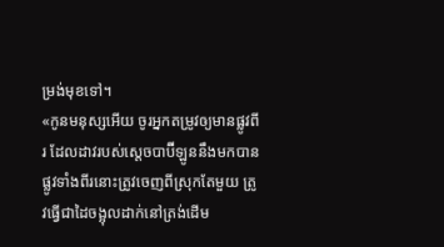ម្រង់មុខទៅ។
«កូនមនុស្សអើយ ចូរអ្នកតម្រូវឲ្យមានផ្លូវពីរ ដែលដាវរបស់ស្តេចបាប៊ីឡូននឹងមកបាន ផ្លូវទាំងពីរនោះត្រូវចេញពីស្រុកតែមួយ ត្រូវធ្វើជាដៃចង្អុលដាក់នៅត្រង់ដើម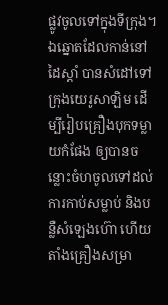ផ្លូវចូលទៅក្នុងទីក្រុង។
ឯឆ្នោតដែលកាន់នៅដៃស្តាំ បានសំដៅទៅក្រុងយេរូសាឡិម ដើម្បីរៀបគ្រឿងបុកទម្លាយកំផែង ឲ្យបានចន្លោះចំហចូលទៅដល់ការកាប់សម្លាប់ និងបន្លឺសំឡេងហ៊ោ ហើយតាំងគ្រឿងសម្រា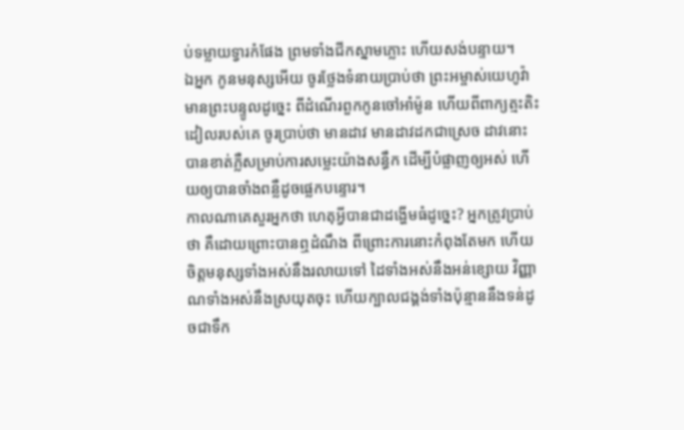ប់ទម្លាយទ្វារកំផែង ព្រមទាំងជីកស្នាមភ្លោះ ហើយសង់បន្ទាយ។
ឯអ្នក កូនមនុស្សអើយ ចូរថ្លែងទំនាយប្រាប់ថា ព្រះអម្ចាស់យេហូវ៉ាមានព្រះបន្ទូលដូច្នេះ ពីដំណើរពួកកូនចៅអាំម៉ូន ហើយពីពាក្យត្មះតិះដៀលរបស់គេ ចូរប្រាប់ថា មានដាវ មានដាវដកជាស្រេច ដាវនោះបានខាត់ភ្លឺសម្រាប់ការសម្លេះយ៉ាងសន្ធឹក ដើម្បីបំផ្លាញឲ្យអស់ ហើយឲ្យបានចាំងពន្លឺដូចផ្លេកបន្ទោរ។
កាលណាគេសួរអ្នកថា ហេតុអ្វីបានជាដង្ហើមធំដូច្នេះ? អ្នកត្រូវប្រាប់ថា គឺដោយព្រោះបានឮដំណឹង ពីព្រោះការនោះកំពុងតែមក ហើយចិត្តមនុស្សទាំងអស់នឹងរលាយទៅ ដៃទាំងអស់នឹងអន់ខ្សោយ វិញ្ញាណទាំងអស់នឹងស្រយុតចុះ ហើយក្បាលជង្គង់ទាំងប៉ុន្មាននឹងទន់ដូចជាទឹក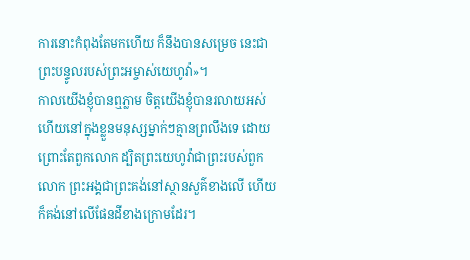ការនោះកំពុងតែមកហើយ ក៏នឹងបានសម្រេច នេះជាព្រះបន្ទូលរបស់ព្រះអម្ចាស់យេហូវ៉ា»។
កាលយើងខ្ញុំបានឮភ្លាម ចិត្តយើងខ្ញុំបានរលាយអស់ ហើយនៅក្នុងខ្លួនមនុស្សម្នាក់ៗគ្មានព្រលឹងទេ ដោយព្រោះតែពួកលោក ដ្បិតព្រះយេហូវ៉ាជាព្រះរបស់ពួកលោក ព្រះអង្គជាព្រះគង់នៅស្ថានសួគ៌ខាងលើ ហើយក៏គង់នៅលើផែនដីខាងក្រោមដែរ។